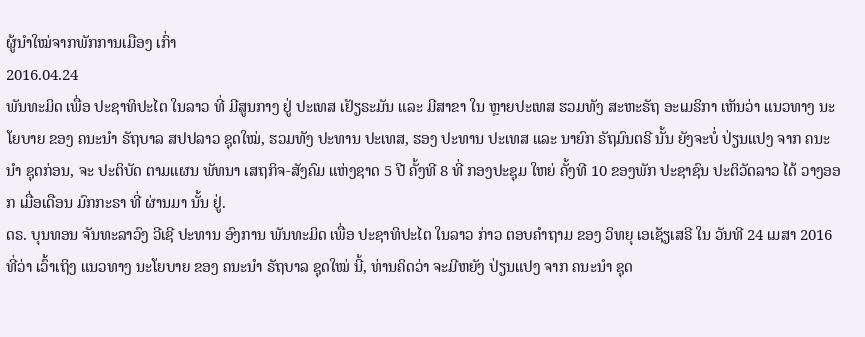ຜູ້ນໍາໃໝ່ຈາກພັກການເມືອງ ເກົ່າ
2016.04.24
ພັນທະມິດ ເພື່ອ ປະຊາທິປະໄຕ ໃນລາວ ທີ່ ມີສູນກາງ ຢູ່ ປະເທສ ເຢັຽຣະມັນ ແລະ ມີສາຂາ ໃນ ຫຼາຍປະເທສ ຮວມທັງ ສະຫະຣັຖ ອະເມຣິກາ ເຫັນວ່າ ແນວທາງ ນະໂຍບາຍ ຂອງ ຄນະນໍາ ຣັຖບາລ ສປປລາວ ຊຸດໃໝ່, ຮວມທັງ ປະທານ ປະເທສ, ຮອງ ປະທານ ປະເທສ ແລະ ນາຍົກ ຣັຖມົນຕຣີ ນັ້ນ ຍັງຈະບໍ່ ປ່ຽນແປງ ຈາກ ຄນະນໍາ ຊຸດກ່ອນ, ຈະ ປະຕິບັດ ຕາມແຜນ ພັທນາ ເສຖກິຈ-ສັງຄົມ ແຫ່ງຊາດ 5 ປີ ຄັ້ງທີ 8 ທີ່ ກອງປະຊຸມ ໃຫຍ່ ຄັ້ງທີ 10 ຂອງພັກ ປະຊາຊົນ ປະຕິວັດລາວ ໄດ້ ວາງອອກ ເມື່ອເດືອນ ມົກກະຣາ ທີ່ ຜ່ານມາ ນັ້ນ ຢູ່.
ດຣ. ບຸນທອນ ຈັນທະລາວົງ ວີເຊີ ປະທານ ອົງການ ພັນທະມິດ ເພື່ອ ປະຊາທິປະໄຕ ໃນລາວ ກ່າວ ຕອບຄໍາຖາມ ຂອງ ວິທຍຸ ເອເຊັຽເສຣີ ໃນ ວັນທີ 24 ເມສາ 2016 ທີ່ວ່າ ເວົ້າເຖິງ ແນວທາງ ນະໂຍບາຍ ຂອງ ຄນະນໍາ ຣັຖບາລ ຊຸດໃໝ່ ນີ້, ທ່ານຄິດວ່າ ຈະມີຫຍັງ ປ່ຽນແປງ ຈາກ ຄນະນໍາ ຊຸດ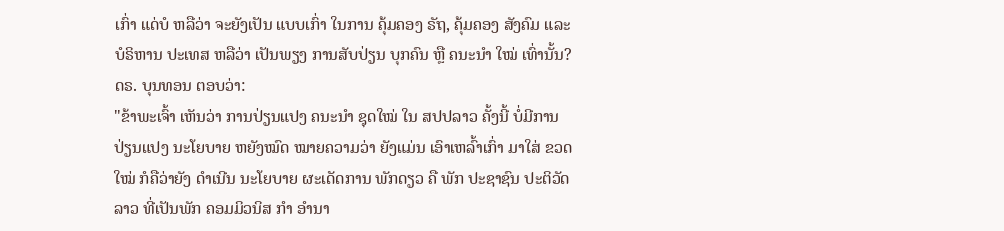ເກົ່າ ແດ່ບໍ ຫລືວ່າ ຈະຍັງເປັນ ແບບເກົ່າ ໃນການ ຄຸ້ມຄອງ ຣັຖ, ຄຸ້ມຄອງ ສັງຄົມ ແລະ ບໍຣິຫານ ປະເທສ ຫລືວ່າ ເປັນພຽງ ການສັບປ່ຽນ ບຸກຄົນ ຫຼື ຄນະນໍາ ໃໝ່ ເທົ່ານັ້ນ? ດຣ. ບຸນທອນ ຕອບວ່າ:
"ຂ້າພະເຈົ້າ ເຫັນວ່າ ການປ່ຽນແປງ ຄນະນໍາ ຊຸດໃໝ່ ໃນ ສປປລາວ ຄັ້ງນີ້ ບໍ່ມີການ ປ່ຽນແປງ ນະໂຍບາຍ ຫຍັງໝົດ ໝາຍຄວາມວ່າ ຍັງແມ່ນ ເອົາເຫລົ້າເກົ່າ ມາໃສ່ ຂວດໃໝ່ ກໍຄືວ່າຍັງ ດໍາເນີນ ນະໂຍບາຍ ຜະເດັດການ ພັກດຽວ ຄື ພັກ ປະຊາຊົນ ປະຕິວັດ ລາວ ທີ່ເປັນພັກ ຄອມມິວນິສ ກໍາ ອໍານາ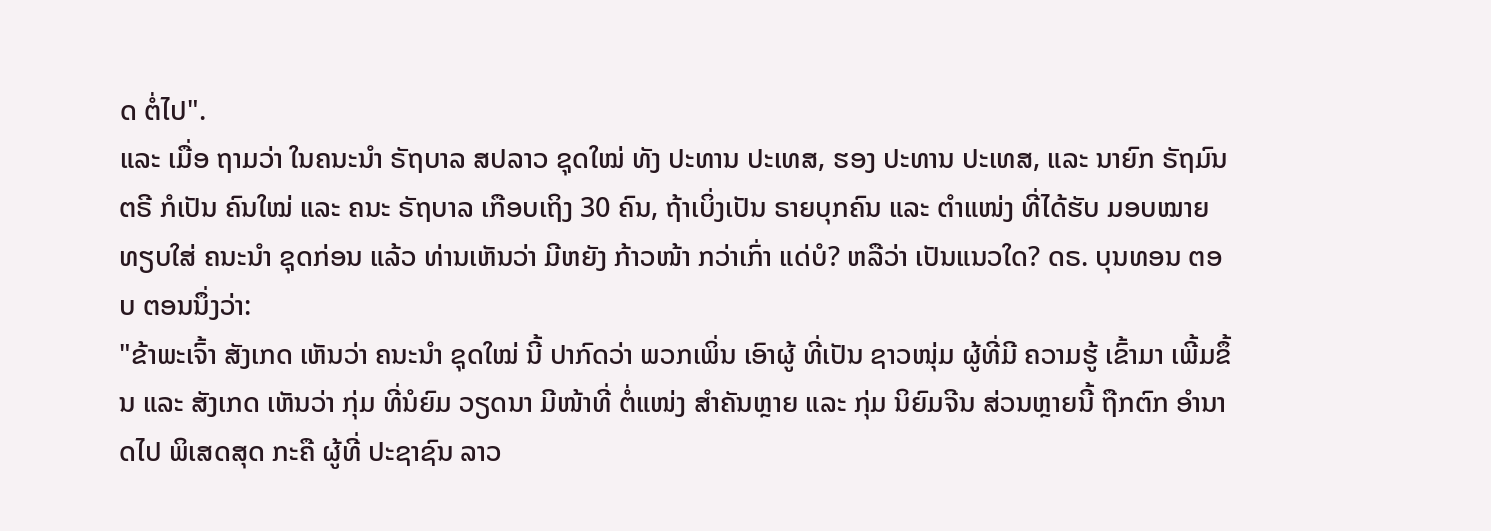ດ ຕໍ່ໄປ".
ແລະ ເມື່ອ ຖາມວ່າ ໃນຄນະນໍາ ຣັຖບາລ ສປລາວ ຊຸດໃໝ່ ທັງ ປະທານ ປະເທສ, ຮອງ ປະທານ ປະເທສ, ແລະ ນາຍົກ ຣັຖມົນຕຣີ ກໍເປັນ ຄົນໃໝ່ ແລະ ຄນະ ຣັຖບາລ ເກືອບເຖິງ 30 ຄົນ, ຖ້າເບິ່ງເປັນ ຣາຍບຸກຄົນ ແລະ ຕໍາແໜ່ງ ທີ່ໄດ້ຮັບ ມອບໝາຍ ທຽບໃສ່ ຄນະນໍາ ຊຸດກ່ອນ ແລ້ວ ທ່ານເຫັນວ່າ ມີຫຍັງ ກ້າວໜ້າ ກວ່າເກົ່າ ແດ່ບໍ? ຫລືວ່າ ເປັນແນວໃດ? ດຣ. ບຸນທອນ ຕອບ ຕອນນຶ່ງວ່າ:
"ຂ້າພະເຈົ້າ ສັງເກດ ເຫັນວ່າ ຄນະນໍາ ຊຸດໃໝ່ ນີ້ ປາກົດວ່າ ພວກເພິ່ນ ເອົາຜູ້ ທີ່ເປັນ ຊາວໜຸ່ມ ຜູ້ທີ່ມີ ຄວາມຮູ້ ເຂົ້າມາ ເພີ້ມຂຶ້ນ ແລະ ສັງເກດ ເຫັນວ່າ ກຸ່ມ ທີ່ນໍຍົມ ວຽດນາ ມີໜ້າທີ່ ຕໍ່ແໜ່ງ ສໍາຄັນຫຼາຍ ແລະ ກຸ່ມ ນິຍົມຈີນ ສ່ວນຫຼາຍນີ້ ຖືກຕົກ ອໍານາດໄປ ພິເສດສຸດ ກະຄື ຜູ້ທີ່ ປະຊາຊົນ ລາວ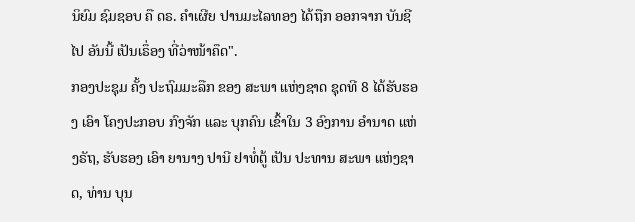ນິຍົມ ຊົມຊອບ ຄື ດຣ. ຄໍາເຜີຍ ປານມະໄລທອງ ໄດ້ຖືກ ອອກຈາກ ບັນຊີ ໄປ ອັນນີ້ ເປັນເຣຶ່ອງ ທີ່ວ່າໜ້າຄຶດ".
ກອງປະຊຸມ ຄັ້ງ ປະຖົມມະລືກ ຂອງ ສະພາ ແຫ່ງຊາດ ຊຸດທີ 8 ໄດ້ຮັບຮອງ ເອົາ ໂຄງປະກອບ ກົງຈັກ ແລະ ບຸກຄົນ ເຂົ້າໃນ 3 ອົງການ ອໍານາດ ແຫ່ງຣັຖ, ຮັບຮອງ ເອົາ ຍານາງ ປານີ ຢາທໍ່ຕູ້ ເປັນ ປະທານ ສະພາ ແຫ່ງຊາດ, ທ່ານ ບຸນ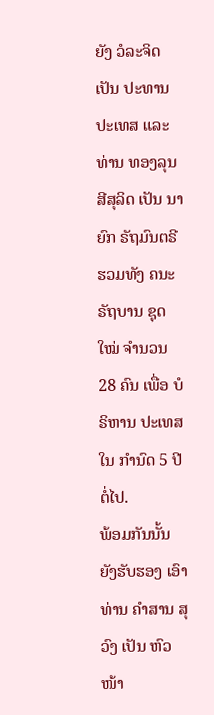ຍັງ ວໍລະຈິດ ເປັນ ປະທານ ປະເທສ ແລະ ທ່ານ ທອງລຸນ ສີສຸລິດ ເປັນ ນາຍົກ ຣັຖມົນຕຣີ ຮວມທັງ ຄນະຣັຖບານ ຊຸດໃໝ່ ຈໍານວນ 28 ຄົນ ເພື່ອ ບໍຣິຫານ ປະເທສ ໃນ ກໍານົດ 5 ປີ ຕໍ່ໄປ.
ພ້ອມກັນນັ້ນ ຍັງຮັບຮອງ ເອົາ ທ່ານ ຄໍາສານ ສຸວົງ ເປັນ ຫົວໜ້າ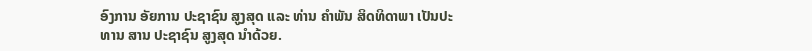ອົງການ ອັຍການ ປະຊາຊົນ ສູງສຸດ ແລະ ທ່ານ ຄໍາພັນ ສິດທິດາພາ ເປັນປະທານ ສານ ປະຊາຊົນ ສູງສຸດ ນໍາດ້ວຍ.